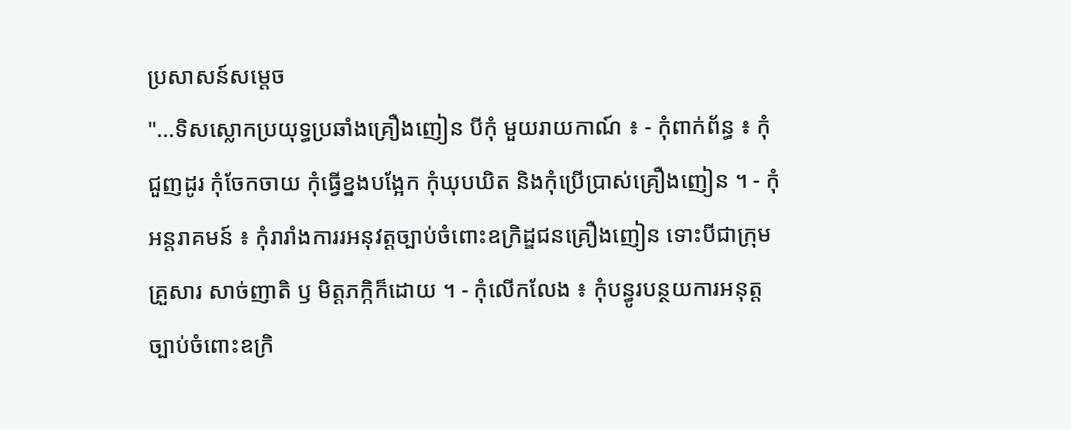ប្រសាសន៍សម្តេច
"...ទិសស្លោកប្រយុទ្ធប្រឆាំងគ្រឿងញៀន បីកុំ មួយរាយកាណ៍ ៖ - កុំពាក់ព័ន្ធ ៖ កុំជួញដូរ កុំចែកចាយ កុំធ្វើខ្នងបង្អែក កុំឃុបឃិត និងកុំប្រើប្រាស់គ្រឿងញៀន ។ - កុំអន្តរាគមន៍ ៖ កុំរារាំងការរអនុវត្តច្បាប់ចំពោះឧក្រិដ្ឌជនគ្រឿងញៀន ទោះបីជាក្រុមគ្រួសារ សាច់ញាតិ ឫ មិត្តភក្កិក៏ដោយ ។ - កុំលើកលែង ៖ កុំបន្ធូរបន្ថយការអនុត្តច្បាប់ចំពោះឧក្រិ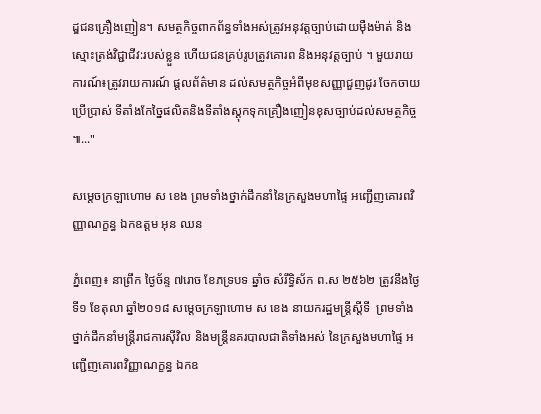ដ្ឌជនគ្រឿងញៀន។ សមត្ថកិច្ចពាកព័ន្ធទាំងអស់ត្រូវអនុវត្តច្បាប់ដោយមុឺងម៉ាត់ និងស្មោះត្រង់វិជ្ជាជីវ:របស់ខ្លួន ហើយជនគ្រប់រូបត្រូវគោរព និងអនុវត្តច្បាប់ ។ មួយរាយការណ៍៖ត្រូវរាយការណ៍ ផ្តលព័ត៌មាន ដល់សមត្ថកិច្ចអំពីមុខសញ្ញាជួញដូរ ចែកចាយ ប្រើប្រាស់ ទីតាំងកែច្នៃផលិតនិងទីតាំងស្តុកទុកគ្រឿងញៀនខុសច្បាប់ដល់សមត្ថកិច្ច ៕..."

សម្តេចក្រឡាហោម ស ខេង ព្រមទាំងថ្នាក់ដឹកនាំនៃក្រសួងមហាផ្ទៃ អញ្ជើញគោរពវិញ្ញាណក្ខន្ធ ឯកឧត្ដម អុន ឈន

ភ្នំពេញ៖ នាព្រឹក ថ្ងៃច័ន្ទ ៧រោច ខែភទ្របទ ឆ្នាំច សំរឹទ្ធិស័ក ព.ស ២៥៦២ ត្រូវនឹងថ្ងៃទី១ ខែតុលា ឆ្នាំ២០១៨ សម្តេចក្រឡាហោម ស ខេង នាយករដ្ឋមន្ត្រីស្តីទី  ព្រមទាំងថ្នាក់ដឹកនាំមន្ត្រីរាជការស៊ីវិល និងមន្ត្រីនគរបាលជាតិទាំងអស់ នៃក្រសួងមហាផ្ទៃ អញ្ជើញគោរពវិញ្ញាណក្ខន្ធ ឯកឧ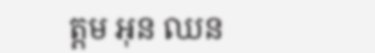ត្ដម អុន ឈន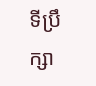ទីប្រឹក្សា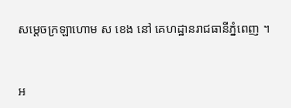សម្តេចក្រឡាហោម ស ខេង នៅ គេហដ្ឋានរាជធានីភ្នំពេញ ។


អ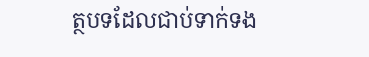ត្ថបទដែលជាប់ទាក់ទង